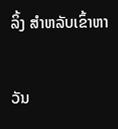ລິ້ງ ສຳຫລັບເຂົ້າຫາ

ວັນ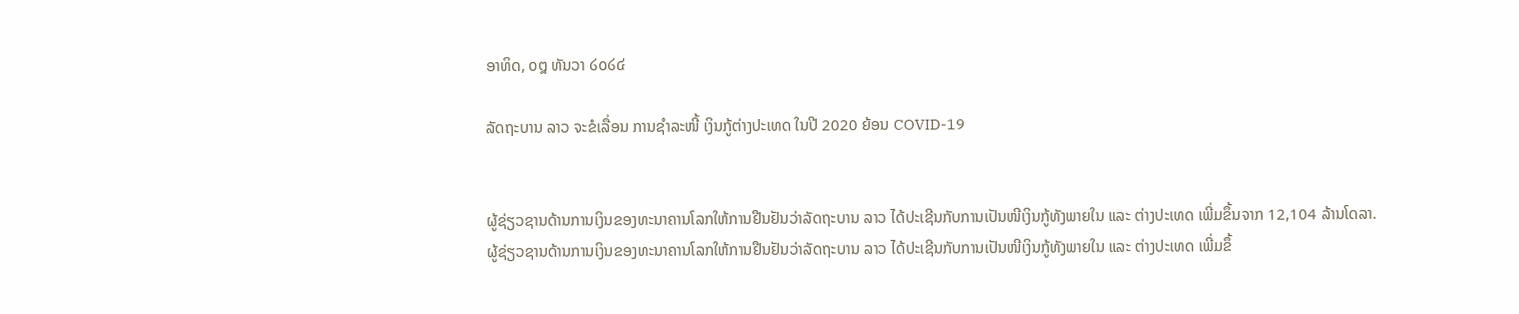ອາທິດ, ໐໘ ທັນວາ ໒໐໒໔

ລັດຖະບານ ລາວ ຈະຂໍເລື່ອນ ການຊຳລະໜີ້ ເງິນກູ້ຕ່າງປະເທດ ໃນປີ 2020 ຍ້ອນ COVID-19


ຜູ້ຊ່ຽວຊານດ້ານການເງິນຂອງທະນາຄານໂລກໃຫ້ການຢືນຢັນວ່າລັດຖະບານ ລາວ ໄດ້ປະເຊີນກັບການເປັນໜີເງິນກູ້ທັງພາຍໃນ ແລະ ຕ່າງປະເທດ ເພີ່ມຂຶ້ນຈາກ 12,104 ລ້ານໂດລາ.
ຜູ້ຊ່ຽວຊານດ້ານການເງິນຂອງທະນາຄານໂລກໃຫ້ການຢືນຢັນວ່າລັດຖະບານ ລາວ ໄດ້ປະເຊີນກັບການເປັນໜີເງິນກູ້ທັງພາຍໃນ ແລະ ຕ່າງປະເທດ ເພີ່ມຂຶ້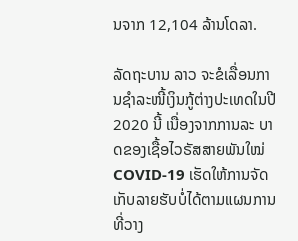ນຈາກ 12,104 ລ້ານໂດລາ.

ລັດຖະບານ ລາວ ຈະຂໍເລື່ອນການຊຳລະໜີ້ເງິນກູ້ຕ່າງປະເທດໃນປີ 2020 ນີ້ ເນື່ອງຈາກການລະ ບາດຂອງເຊື້ອໄວຣັສສາຍພັນໃໝ່ COVID-19 ເຮັດໃຫ້ການຈັດເກັບລາຍຮັບບໍ່ໄດ້ຕາມແຜນການທີ່ວາງ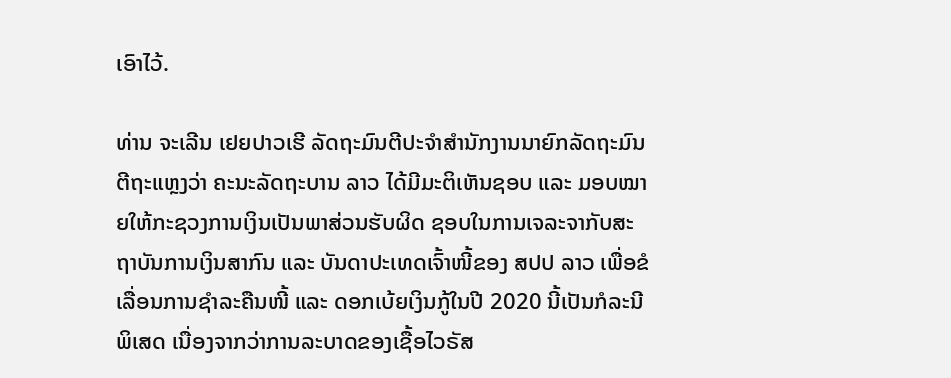ເອົາໄວ້.

ທ່ານ ຈະເລີນ ເຢຍປາວເຮີ ລັດຖະມົນຕີປະຈຳສຳນັກງານນາຍົກລັດຖະມົນຕີຖະແຫຼງວ່າ ຄະນະລັດຖະບານ ລາວ ໄດ້ມີມະຕິເຫັນຊອບ ແລະ ມອບໝາຍໃຫ້ກະຊວງການເງິນເປັນພາສ່ວນຮັບຜິດ ຊອບໃນການເຈລະຈາກັບສະຖາບັນການເງິນສາກົນ ແລະ ບັນດາປະເທດເຈົ້າໜີ້ຂອງ ສປປ ລາວ ເພື່ອຂໍເລື່ອນການຊຳລະຄືນໜີ້ ແລະ ດອກເບ້ຍເງິນກູ້ໃນປີ 2020 ນີ້ເປັນກໍລະນີພິເສດ ເນື່ອງຈາກວ່າການລະບາດຂອງເຊື້ອໄວຣັສ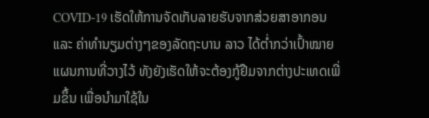COVID-19 ເຮັດໃຫ້ການຈັດເກັບລາຍຮັບຈາກສ່ວຍສາອາກອນ ແລະ ຄ່າທຳນຽມຕ່າງໆຂອງລັດຖະບານ ລາວ ໄດ້ຕໍ່າກວ່າເປົ້າໝາຍແຜນການທີ່ວາງໄວ້ ທັງຍັງເຮັດໃຫ້ຈະຕ້ອງກູ້ຢືມຈາກຕ່າງປະເທດເພີ່ມຂຶ້ນ ເພື່ອນຳມາໃຊ້ໃນ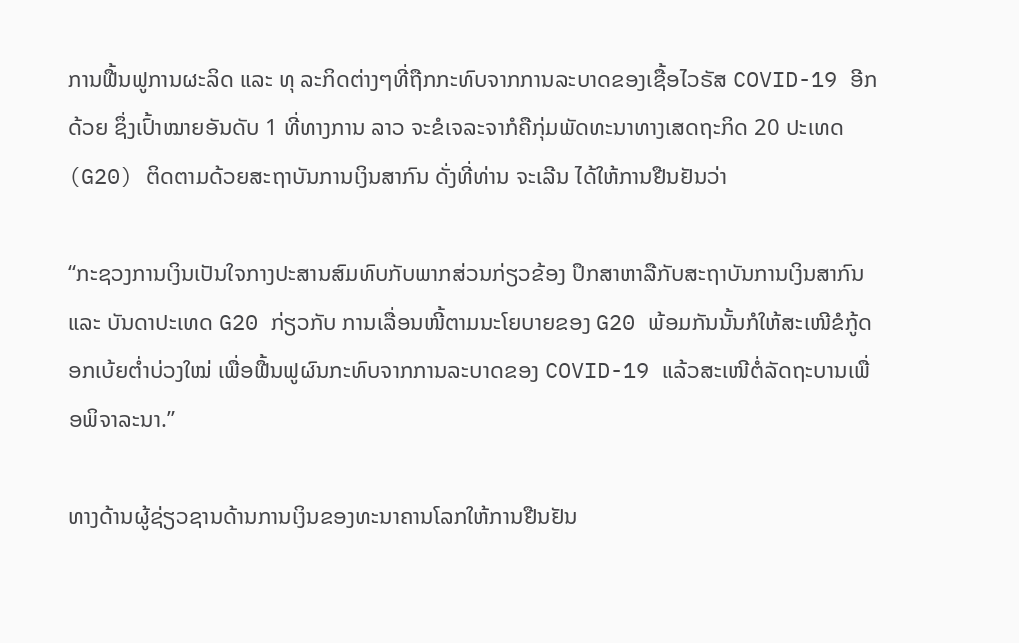ການຟື້ນຟູການຜະລິດ ແລະ ທຸ ລະກິດຕ່າງໆທີ່ຖືກກະທົບຈາກການລະບາດຂອງເຊື້ອໄວຣັສ COVID-19 ອີກດ້ວຍ ຊຶ່ງເປົ້າໝາຍອັນດັບ 1 ທີ່ທາງການ ລາວ ຈະຂໍເຈລະຈາກໍຄືກຸ່ມພັດທະນາທາງເສດຖະກິດ 20 ປະເທດ (G20) ຕິດຕາມດ້ວຍສະຖາບັນການເງິນສາກົນ ດັ່ງທີ່ທ່ານ ຈະເລີນ ໄດ້ໃຫ້ການຢືນຢັນວ່າ

“ກະຊວງການເງິນເປັນໃຈກາງປະສານສົມທົບກັບພາກສ່ວນກ່ຽວຂ້ອງ ປຶກສາຫາລືກັບສະຖາບັນການເງິນສາກົນ ແລະ ບັນດາປະເທດ G20 ກ່ຽວກັບ ການເລື່ອນໜີ້ຕາມນະໂຍບາຍຂອງ G20 ພ້ອມກັນນັ້ນກໍໃຫ້ສະເໜີຂໍກູ້ດອກເບ້ຍຕໍ່າບ່ວງໃໝ່ ເພື່ອຟື້ນຟູຜົນກະທົບຈາກການລະບາດຂອງ COVID-19 ແລ້ວສະເໜີຕໍ່ລັດຖະບານເພື່ອພິຈາລະນາ.”

ທາງດ້ານຜູ້ຊ່ຽວຊານດ້ານການເງິນຂອງທະນາຄານໂລກໃຫ້ການຢືນຢັນ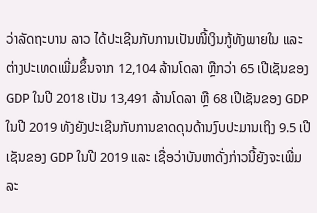ວ່າລັດຖະບານ ລາວ ໄດ້ປະເຊີນກັບການເປັນໜີ້ເງິນກູ້ທັງພາຍໃນ ແລະ ຕ່າງປະເທດເພີ່ມຂຶ້ນຈາກ 12,104 ລ້ານໂດລາ ຫຼືກວ່າ 65 ເປີເຊັນຂອງ GDP ໃນປີ 2018 ເປັນ 13,491 ລ້ານໂດລາ ຫຼື 68 ເປີເຊັນຂອງ GDP ໃນປີ 2019 ທັງຍັງປະເຊີນກັບການຂາດດຸນດ້ານງົບປະມານເຖິງ 9.5 ເປີເຊັນຂອງ GDP ໃນປີ 2019 ແລະ ເຊື່ອວ່າບັນຫາດັ່ງກ່າວນີ້ຍັງຈະເພີ່ມລະ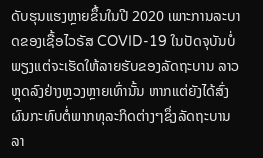ດັບຮຸນແຮງຫຼາຍຂຶ້ນໃນປີ 2020 ເພາະການລະບາດຂອງເຊື້ອໄວຣັສ COVID-19 ໃນປັດຈຸບັນບໍ່ພຽງແຕ່ຈະເຮັດໃຫ້ລາຍຮັບຂອງລັດຖະບານ ລາວ ຫຼຸດລົງຢ່າງຫຼວງຫຼາຍເທົ່ານັ້ນ ຫາກແຕ່ຍັງໄດ້ສົ່ງຜົນກະທົບຕໍ່ພາກທຸລະກິດຕ່າງໆຊຶ່ງລັດຖະບານ ລາ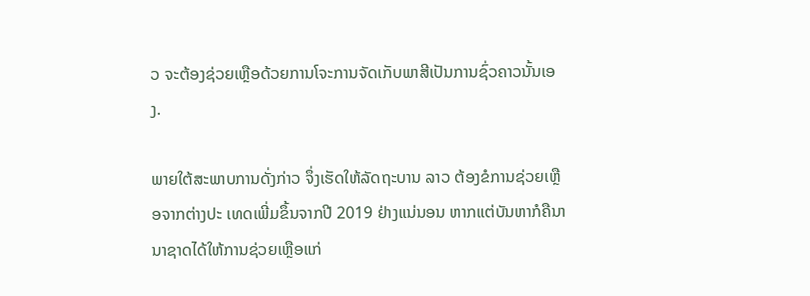ວ ຈະຕ້ອງຊ່ວຍເຫຼືອດ້ວຍການໂຈະການຈັດເກັບພາສີເປັນການຊົ່ວຄາວນັ້ນເອງ.

ພາຍໃຕ້ສະພາບການດັ່ງກ່າວ ຈຶ່ງເຮັດໃຫ້ລັດຖະບານ ລາວ ຕ້ອງຂໍການຊ່ວຍເຫຼືອຈາກຕ່າງປະ ເທດເພີ່ມຂຶ້ນຈາກປີ 2019 ຢ່າງແນ່ນອນ ຫາກແຕ່ບັນຫາກໍຄືນານາຊາດໄດ້ໃຫ້ການຊ່ວຍເຫຼືອແກ່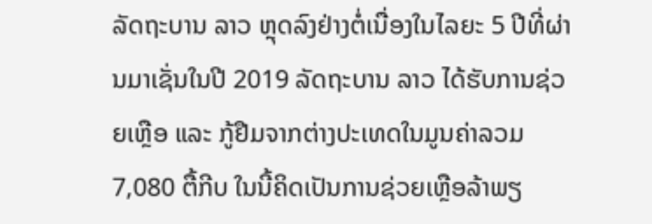ລັດຖະບານ ລາວ ຫຼຸດລົງຢ່າງຕໍ່ເນື່ອງໃນໄລຍະ 5 ປີທີ່ຜ່ານມາເຊັ່ນໃນປີ 2019 ລັດຖະບານ ລາວ ໄດ້ຮັບການຊ່ວຍເຫຼືອ ແລະ ກູ້ຢືມຈາກຕ່າງປະເທດໃນມູນຄ່າລວມ 7,080 ຕື້ກີບ ໃນນີ້ຄິດເປັນການຊ່ວຍເຫຼືອລ້າພຽ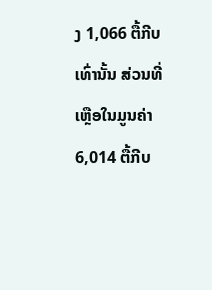ງ 1,066 ຕື້ກີບເທົ່ານັ້ນ ສ່ວນທີ່ເຫຼືອໃນມູນຄ່າ 6,014 ຕື້ກີບ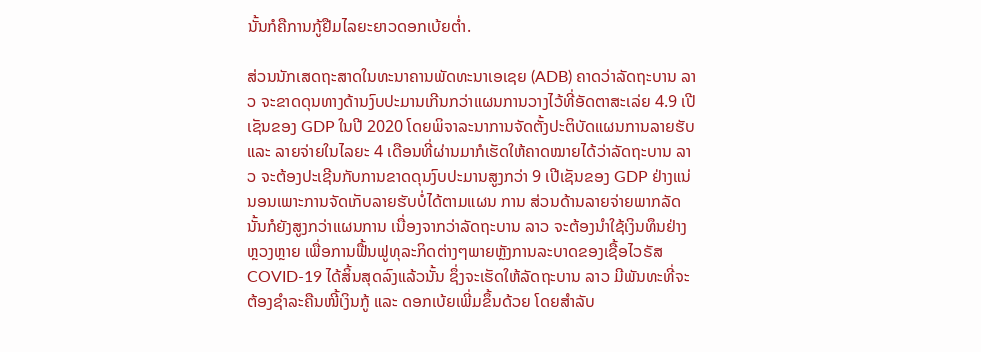ນັ້ນກໍຄືການກູ້ຢືມໄລຍະຍາວດອກເບ້ຍຕໍ່າ.

ສ່ວນນັກເສດຖະສາດໃນທະນາຄານພັດທະນາເອເຊຍ (ADB) ຄາດວ່າລັດຖະບານ ລາວ ຈະຂາດດຸນທາງດ້ານງົບປະມານເກີນກວ່າແຜນການວາງໄວ້ທີ່ອັດຕາສະເລ່ຍ 4.9 ເປີເຊັນຂອງ GDP ໃນປີ 2020 ໂດຍພິຈາລະນາການຈັດຕັ້ງປະຕິບັດແຜນການລາຍຮັບ ແລະ ລາຍຈ່າຍໃນໄລຍະ 4 ເດືອນທີ່ຜ່ານມາກໍເຮັດໃຫ້ຄາດໝາຍໄດ້ວ່າລັດຖະບານ ລາວ ຈະຕ້ອງປະເຊີນກັບການຂາດດຸນງົບປະມານສູງກວ່າ 9 ເປີເຊັນຂອງ GDP ຢ່າງແນ່ນອນເພາະການຈັດເກັບລາຍຮັບບໍ່ໄດ້ຕາມແຜນ ການ ສ່ວນດ້ານລາຍຈ່າຍພາກລັດນັ້ນກໍຍັງສູງກວ່າແຜນການ ເນື່ອງຈາກວ່າລັດຖະບານ ລາວ ຈະຕ້ອງນຳໃຊ້ເງິນທຶນຢ່າງຫຼວງຫຼາຍ ເພື່ອການຟື້ນຟູທຸລະກິດຕ່າງໆພາຍຫຼັງການລະບາດຂອງເຊື້ອໄວຣັສ COVID-19 ໄດ້ສິ້ນສຸດລົງແລ້ວນັ້ນ ຊຶ່ງຈະເຮັດໃຫ້ລັດຖະບານ ລາວ ມີພັນທະທີ່ຈະຕ້ອງຊຳລະຄືນໜີ້ເງິນກູ້ ແລະ ດອກເບ້ຍເພີ່ມຂຶ້ນດ້ວຍ ໂດຍສຳລັບ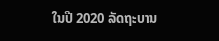ໃນປີ 2020 ລັດຖະບານ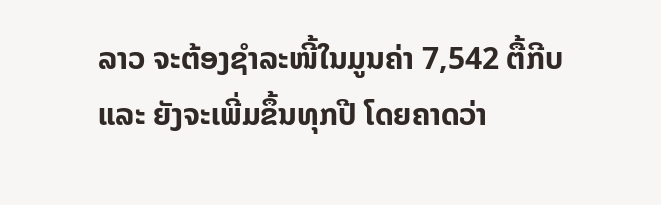ລາວ ຈະຕ້ອງຊຳລະໜີ້ໃນມູນຄ່າ 7,542 ຕື້ກີບ ແລະ ຍັງຈະເພີ່ມຂຶ້ນທຸກປີ ໂດຍຄາດວ່າ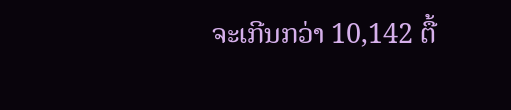ຈະເກີນກວ່າ 10,142 ຕື້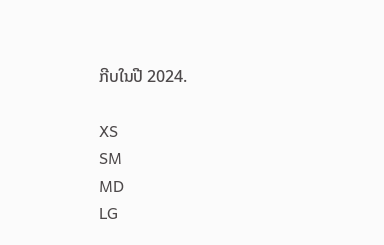ກີບໃນປີ 2024.

XS
SM
MD
LG